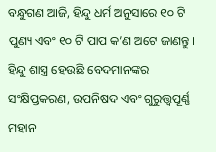ବନ୍ଧୁଗଣ ଆଜି, ହିନ୍ଦୁ ଧର୍ମ ଅନୁସାରେ ୧୦ ଟି ପୁଣ୍ୟ ଏବଂ ୧୦ ଟି ପାପ କ’ଣ ଅଟେ ଜାଣନ୍ତୁ । ହିନ୍ଦୁ ଶାସ୍ତ୍ର ହେଉଛି ବେଦମାନଙ୍କର ସଂକ୍ଷିପ୍ତକରଣ, ଉପନିଷଦ ଏବଂ ଗୁରୁତ୍ତ୍ୱପୂର୍ଣ୍ଣ ମହାନ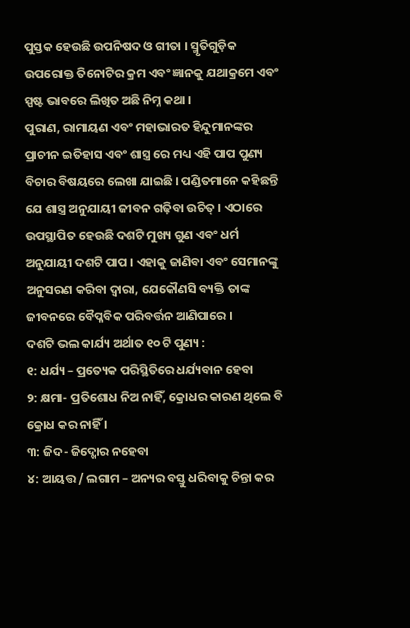ପୁସ୍ତକ ହେଉଛି ଉପନିଷଦ ଓ ଗୀତା । ସ୍ମୃତିଗୁଡ଼ିକ ଉପରୋକ୍ତ ତିନୋଟିର କ୍ରମ ଏବଂ ଜ୍ଞାନକୁ ଯଥାକ୍ରମେ ଏବଂ ସ୍ପଷ୍ଟ ଭାବରେ ଲିଖିତ ଅଛି ନିମ୍ନ କଥା ।
ପୁରାଣ, ରାମାୟଣ ଏବଂ ମହାଭାରତ ହିନ୍ଦୁମାନଙ୍କର ପ୍ରାଚୀନ ଇତିହାସ ଏବଂ ଶାସ୍ତ୍ର ରେ ମଧ୍ୟ ଏହି ପାପ ପୁଣ୍ୟ ବିଚାର ବିଷୟରେ ଲେଖା ଯାଇଛି । ପଣ୍ଡିତମାନେ କହିଛନ୍ତି ଯେ ଶାସ୍ତ୍ର ଅନୁଯାୟୀ ଜୀବନ ଗଢ଼ିବା ଉଚିତ୍ । ଏଠାରେ ଉପସ୍ଥାପିତ ହେଉଛି ଦଶଟି ମୁଖ୍ୟ ଗୁଣ ଏବଂ ଧର୍ମ ଅନୁଯାୟୀ ଦଶଟି ପାପ । ଏହାକୁ ଜାଣିବା ଏବଂ ସେମାନଙ୍କୁ ଅନୁସରଣ କରିବା ଦ୍ୱାରା, ଯେକୌଣସି ବ୍ୟକ୍ତି ତାଙ୍କ ଜୀବନରେ ବୈପ୍ଳବିକ ପରିବର୍ତ୍ତନ ଆଣିପାରେ ।
ଦଶଟି ଭଲ କାର୍ଯ୍ୟ ଅର୍ଥାତ ୧୦ ଟି ପୁଣ୍ୟ :
୧: ଧର୍ଯ୍ୟ – ପ୍ରତ୍ୟେକ ପରିସ୍ଥିତିରେ ଧର୍ଯ୍ୟବାନ ହେବା
୨: କ୍ଷମା- ପ୍ରତିଶୋଧ ନିଅ ନାହିଁ, କ୍ରୋଧର କାରଣ ଥିଲେ ବି କ୍ରୋଧ କର ନାହିଁ ।
୩: ଜିଦ- ଜିଦ୍ଖୋର ନହେବା
୪: ଆୟତ୍ତ / ଲଗାମ – ଅନ୍ୟର ବସ୍ତୁ ଧରିବାକୁ ଚିନ୍ତା କର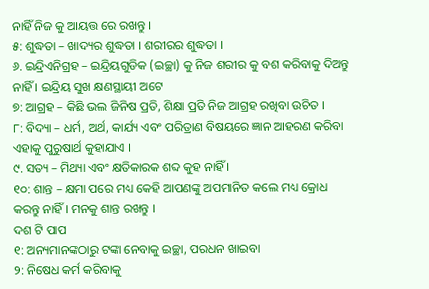ନାହିଁ ନିଜ କୁ ଆୟତ୍ତ ରେ ରଖନ୍ତୁ ।
୫: ଶୁଦ୍ଧତା – ଖାଦ୍ୟର ଶୁଦ୍ଧତା । ଶରୀରର ଶୁଦ୍ଧତା ।
୬. ଇନ୍ଦ୍ରିଏନିଗ୍ରହ – ଇନ୍ଦ୍ରିୟଗୁଡିକ (ଇଚ୍ଛା) କୁ ନିଜ ଶରୀର କୁ ବଶ କରିବାକୁ ଦିଅନ୍ତୁ ନାହିଁ । ଇନ୍ଦ୍ରିୟ ସୁଖ କ୍ଷଣସ୍ଥାୟୀ ଅଟେ
୭: ଆଗ୍ରହ – କିଛି ଭଲ ଜିନିଷ ପ୍ରତି, ଶିକ୍ଷା ପ୍ରତି ନିଜ ଆଗ୍ରହ ରଖିବା ଉଚିତ ।
୮: ବିଦ୍ୟା – ଧର୍ମ, ଅର୍ଥ, କାର୍ଯ୍ୟ ଏବଂ ପରିତ୍ରାଣ ବିଷୟରେ ଜ୍ଞାନ ଆହରଣ କରିବା ଏହାକୁ ପୁରୁଷାର୍ଥ କୁହାଯାଏ ।
୯. ସତ୍ୟ – ମିଥ୍ୟା ଏବଂ କ୍ଷତିକାରକ ଶବ୍ଦ କୁହ ନାହିଁ ।
୧୦: ଶାନ୍ତ – କ୍ଷମା ପରେ ମଧ୍ୟ କେହି ଆପଣଙ୍କୁ ଅପମାନିତ କଲେ ମଧ୍ୟ କ୍ରୋଧ କରନ୍ତୁ ନାହିଁ । ମନକୁ ଶାନ୍ତ ରଖନ୍ତୁ ।
ଦଶ ଟି ପାପ
୧: ଅନ୍ୟମାନଙ୍କଠାରୁ ଟଙ୍କା ନେବାକୁ ଇଚ୍ଛା, ପରଧନ ଖାଇବା
୨: ନିଷେଧ କର୍ମ କରିବାକୁ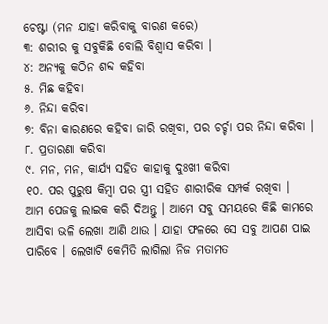ଚେଷ୍ଟା (ମନ ଯାହା କରିବାକୁ ବାରଣ କରେ)
୩: ଶରୀର କୁ ସବୁକିଛି ବୋଲି ବିଶ୍ୱାସ କରିବା ।
୪: ଅନ୍ୟକୁ କଠିନ ଶବ୍ଦ କହିବା
୫. ମିଛ କହିବା
୬. ନିନ୍ଦା କରିବା
୭: ବିନା କାରଣରେ କହିବା ଜାରି ରଖିବା, ପର ଚର୍ଚ୍ଚା ପର ନିନ୍ଦା କରିବା ।
୮. ପ୍ରତାରଣା କରିବା
୯. ମନ, ମନ, କାର୍ଯ୍ୟ ସହିତ କାହାକୁ ଦୁଃଖୀ କରିବା
୧୦. ପର ପୁରୁଷ କିମ୍ବା ପର ସ୍ତ୍ରୀ ସହିତ ଶାରୀରିକ ସମ୍ପର୍କ ରଖିବା ।
ଆମ ପେଜକୁ ଲାଇକ କରି ଦିଅନ୍ତୁ । ଆମେ ସବୁ ସମୟରେ କିଛି କାମରେ ଆସିବା ଭଳି ଲେଖା ଆଣି ଥାଉ । ଯାହା ଫଳରେ ସେ ସବୁ ଆପଣ ପାଇ ପାରିବେ । ଲେଖାଟି କେମିତି ଲାଗିଲା ନିଜ ମତାମତ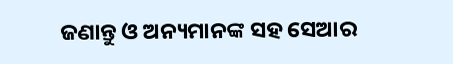ଜଣାନ୍ତୁ ଓ ଅନ୍ୟମାନଙ୍କ ସହ ସେଆର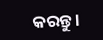କରନ୍ତୁ ।